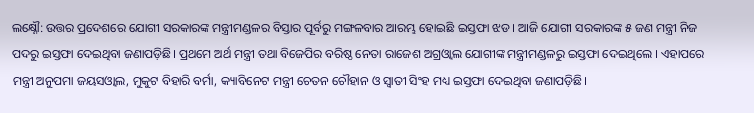ଲକ୍ଷ୍ନୌ: ଉତ୍ତର ପ୍ରଦେଶରେ ଯୋଗୀ ସରକାରଙ୍କ ମନ୍ତ୍ରୀମଣ୍ଡଳର ବିସ୍ତାର ପୂର୍ବରୁ ମଙ୍ଗଳବାର ଆରମ୍ଭ ହୋଇଛି ଇସ୍ତଫା ଝଡ । ଆଜି ଯୋଗୀ ସରକାରଙ୍କ ୫ ଜଣ ମନ୍ତ୍ରୀ ନିଜ ପଦରୁ ଇସ୍ତଫା ଦେଇଥିବା ଜଣାପଡ଼ିଛି। ପ୍ରଥମେ ଅର୍ଥ ମନ୍ତ୍ରୀ ତଥା ବିଜେପିର ବରିଷ୍ଠ ନେତା ରାଜେଶ ଅଗ୍ରଓ୍ବାଲ ଯୋଗୀଙ୍କ ମନ୍ତ୍ରୀମଣ୍ଡଳରୁ ଇସ୍ତଫା ଦେଇଥିଲେ । ଏହାପରେ ମନ୍ତ୍ରୀ ଅନୁପମା ଜୟସଓ୍ବାଲ, ମୁକୁଟ ବିହାରି ବର୍ମା, କ୍ୟାବିନେଟ ମନ୍ତ୍ରୀ ଚେତନ ଚୌହାନ ଓ ସ୍ବାତୀ ସିଂହ ମଧ୍ୟ ଇସ୍ତଫା ଦେଇଥିବା ଜଣାପଡ଼ିଛି।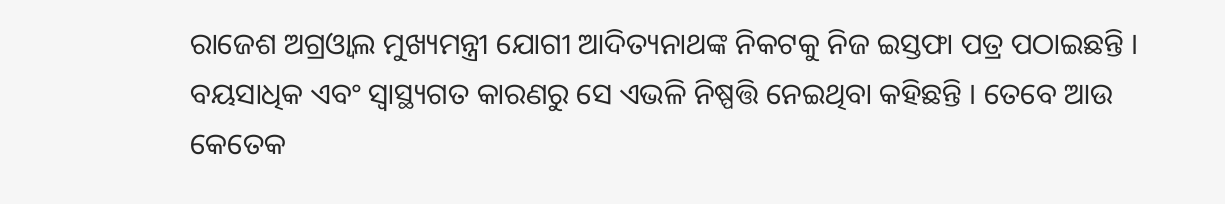ରାଜେଶ ଅଗ୍ରଓ୍ବାଲ ମୁଖ୍ୟମନ୍ତ୍ରୀ ଯୋଗୀ ଆଦିତ୍ୟନାଥଙ୍କ ନିକଟକୁ ନିଜ ଇସ୍ତଫା ପତ୍ର ପଠାଇଛନ୍ତି । ବୟସାଧିକ ଏବଂ ସ୍ବାସ୍ଥ୍ୟଗତ କାରଣରୁ ସେ ଏଭଳି ନିଷ୍ପତ୍ତି ନେଇଥିବା କହିଛନ୍ତି । ତେବେ ଆଉ କେତେକ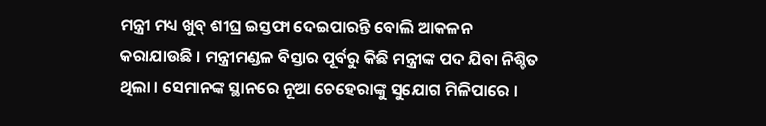ମନ୍ତ୍ରୀ ମଧ୍ୟ ଖୁବ୍ ଶୀଘ୍ର ଇସ୍ତଫା ଦେଇପାରନ୍ତି ବୋଲି ଆକଳନ କରାଯାଉଛି । ମନ୍ତ୍ରୀମଣ୍ଡଳ ବିସ୍ତାର ପୂର୍ବରୁ କିଛି ମନ୍ତ୍ରୀଙ୍କ ପଦ ଯିବା ନିଶ୍ଚିତ ଥିଲା । ସେମାନଙ୍କ ସ୍ଥାନରେ ନୂଆ ଚେହେରାଙ୍କୁ ସୁଯୋଗ ମିଳିପାରେ ।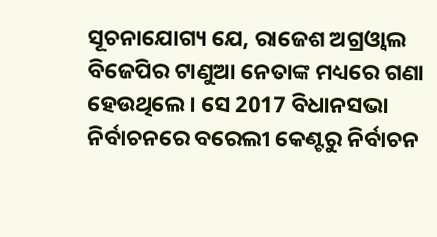ସୂଚନାଯୋଗ୍ୟ ଯେ, ରାଜେଶ ଅଗ୍ରଓ୍ବାଲ ବିଜେପିର ଟାଣୁଆ ନେତାଙ୍କ ମଧ୍ୟରେ ଗଣା ହେଉଥିଲେ । ସେ 2017 ବିଧାନସଭା ନିର୍ବାଚନରେ ବରେଲୀ କେଣ୍ଟରୁ ନିର୍ବାଚନ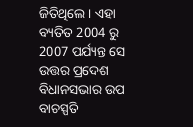ଜିତିଥିଲେ । ଏହା ବ୍ୟତିତ 2004 ରୁ 2007 ପର୍ଯ୍ୟନ୍ତ ସେ ଉତ୍ତର ପ୍ରଦେଶ ବିଧାନସଭାର ଉପ ବାଚସ୍ପତି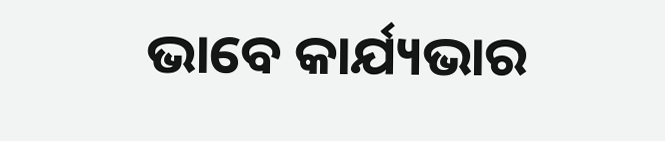ଭାବେ କାର୍ଯ୍ୟଭାର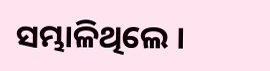ସମ୍ଭାଳିଥିଲେ ।